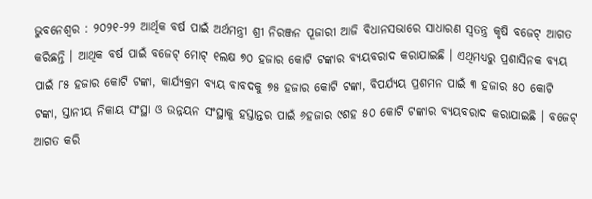ଭୁବନେଶ୍ୱର : ୨୦୨୧-୨୨ ଆର୍ଥିକ ବର୍ଷ ପାଇଁ ଅର୍ଥମନ୍ତ୍ରୀ ଶ୍ରୀ ନିରଞ୍ଜନ ପୂଜାରୀ ଆଜି ବିଧାନସଭାରେ ସାଧାରଣ ସ୍ୱତନ୍ତ୍ର କୃଷି ବଜେଟ୍ ଆଗତ କରିଛନ୍ତି । ଆଥିକ ବର୍ଷ ପାଇଁ ବଜେଟ୍ ମୋଟ୍ ୧ଲକ୍ଷ ୭୦ ହଜାର କୋଟି ଟଙ୍କାର ବ୍ୟୟବରାଦ କରାଯାଇଛି । ଏଥିମଧ୍ୟରୁ ପ୍ରଶାସିନକ ବ୍ୟୟ ପାଇଁ ୮୫ ହଜାର କୋଟି ଟଙ୍କା, କାର୍ଯ୍ୟକ୍ରମ ବ୍ୟୟ ବାବଦକୁ ୭୫ ହଜାର କୋଟି ଟଙ୍କା, ବିପର୍ଯ୍ୟୟ ପ୍ରଶମନ ପାଇଁ ୩ ହଜାର ୫୦ କୋଟି ଟଙ୍କା, ସ୍ତାନୀୟ ନିକାୟ ସଂସ୍ଥା ଓ ଉନ୍ନୟନ ସଂସ୍ଥାକୁ ହସ୍ତାନ୍ତର ପାଇଁ ୬ହଜାର ୯ଶହ ୫୦ କୋଟି ଟଙ୍କାର ବ୍ୟୟବରାଦ କରାଯାଇଛି । ବଜେଟ୍ ଆଗତ କରି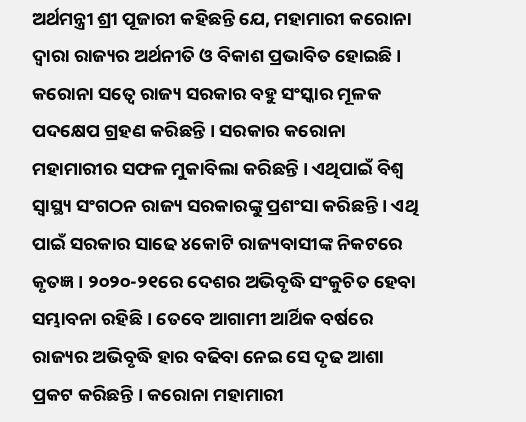ଅର୍ଥମନ୍ତ୍ରୀ ଶ୍ରୀ ପୂଜାରୀ କହିଛନ୍ତି ଯେ, ମହାମାରୀ କରୋନା ଦ୍ୱାରା ରାଜ୍ୟର ଅର୍ଥନୀତି ଓ ବିକାଶ ପ୍ରଭାବିତ ହୋଇଛି । କରୋନା ସତ୍ୱେ ରାଜ୍ୟ ସରକାର ବହୁ ସଂସ୍କାର ମୂଳକ ପଦକ୍ଷେପ ଗ୍ରହଣ କରିଛନ୍ତି । ସରକାର କରୋନା ମହାମାରୀର ସଫଳ ମୁକାବିଲା କରିଛନ୍ତି । ଏଥିପାଇଁ ବିଶ୍ୱ ସ୍ୱାସ୍ଥ୍ୟ ସଂଗଠନ ରାଜ୍ୟ ସରକାରଙ୍କୁ ପ୍ରଶଂସା କରିଛନ୍ତି । ଏଥି ପାଇଁ ସରକାର ସାଢେ ୪କୋଟି ରାଜ୍ୟବାସୀଙ୍କ ନିକଟରେ କୃତଜ୍ଞ । ୨୦୨୦-୨୧ରେ ଦେଶର ଅଭିବୃଦ୍ଧି ସଂକୁଚିତ ହେବା ସମ୍ଭାବନା ରହିଛି । ତେବେ ଆଗାମୀ ଆର୍ଥିକ ବର୍ଷରେ ରାଜ୍ୟର ଅଭିବୃଦ୍ଧି ହାର ବଢିବା ନେଇ ସେ ଦୃଢ ଆଶା ପ୍ରକଟ କରିଛନ୍ତି । କରୋନା ମହାମାରୀ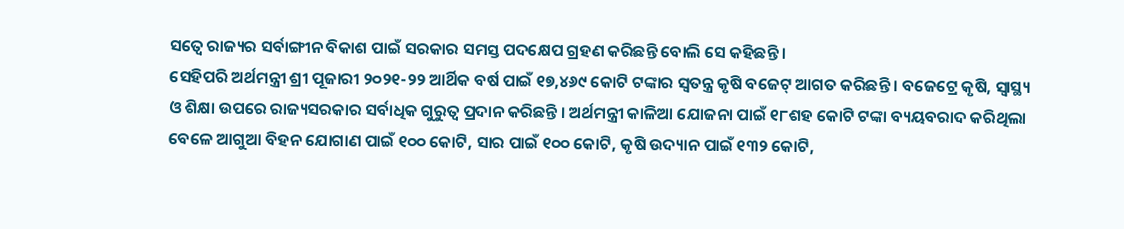ସତ୍ୱେ ରାଜ୍ୟର ସର୍ବାଙ୍ଗୀନ ବିକାଶ ପାଇଁ ସରକାର ସମସ୍ତ ପଦକ୍ଷେପ ଗ୍ରହଣ କରିଛନ୍ତି ବୋଲି ସେ କହିଛନ୍ତି ।
ସେହିପରି ଅର୍ଥମନ୍ତ୍ରୀ ଶ୍ରୀ ପୂଜାରୀ ୨୦୨୧-୨୨ ଆର୍ଥିକ ବର୍ଷ ପାଇଁ ୧୭,୪୬୯ କୋଟି ଟଙ୍କାର ସ୍ୱତନ୍ତ୍ର କୃଷି ବଜେଟ୍ ଆଗତ କରିଛନ୍ତି । ବଜେଟ୍ରେ କୃଷି, ସ୍ୱାସ୍ଥ୍ୟ ଓ ଶିକ୍ଷା ଉପରେ ରାଜ୍ୟସରକାର ସର୍ବାଧିକ ଗୁରୁତ୍ୱ ପ୍ରଦାନ କରିଛନ୍ତି । ଅର୍ଥମନ୍ତ୍ରୀ କାଳିଆ ଯୋଜନା ପାଇଁ ୧୮ଶହ କୋଟି ଟଙ୍କା ବ୍ୟୟବରାଦ କରିଥିଲା ବେଳେ ଆଗୁଆ ବିହନ ଯୋଗାଣ ପାଇଁ ୧୦୦ କୋଟି, ସାର ପାଇଁ ୧୦୦ କୋଟି, କୃଷି ଉଦ୍ୟାନ ପାଇଁ ୧୩୨ କୋଟି,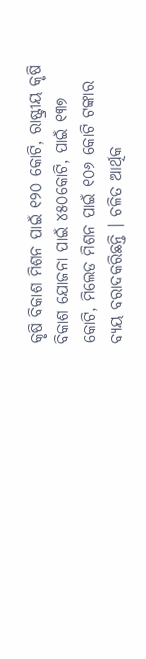କୃଷି ବିକାଶ ମିଶନ ପାଇଁ ୧୨୦ କୋଟି, ରାଷ୍ଟ୍ରୀୟ କୃଷି ବିକାଶ ଯୋଜନା ପାଇଁ ୪୫୦କୋଟି, ପାଇଁ ୧୩୭ କୋଟି, ମିଲେଡ ମିଶନ ପାଇଁ ୧୦୬ କୋଟି ଟଙ୍କାର ବ୍ୟୟ ବରାଦକରିଛନ୍ତି । ଚଳିତ ଆର୍ଥିକ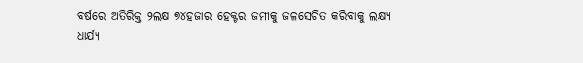ବର୍ଷରେ ଅତିରିକ୍ତ ୨ଲକ୍ଷ ୭୪ହଜାର ହେକ୍ଟର ଜମୀକୁ ଜଳସେଚିତ କରିବାକୁ ଲକ୍ଷ୍ୟ ଧାର୍ଯ୍ୟ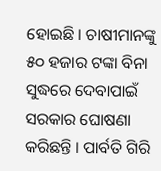ହୋଇଛି । ଚାଷୀମାନଙ୍କୁ ୫୦ ହଜାର ଟଙ୍କା ବିନା ସୁଦ୍ଧରେ ଦେବାପାଇଁ ସରକାର ଘୋଷଣା କରିଛନ୍ତି । ପାର୍ବତି ଗିରି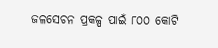ଜଳସେଚନ ପ୍ରକଳ୍ପ ପାଇଁ ୮୦୦ କୋଟି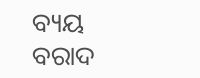ବ୍ୟୟ ବରାଦ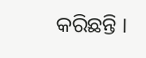କରିଛନ୍ତି ।